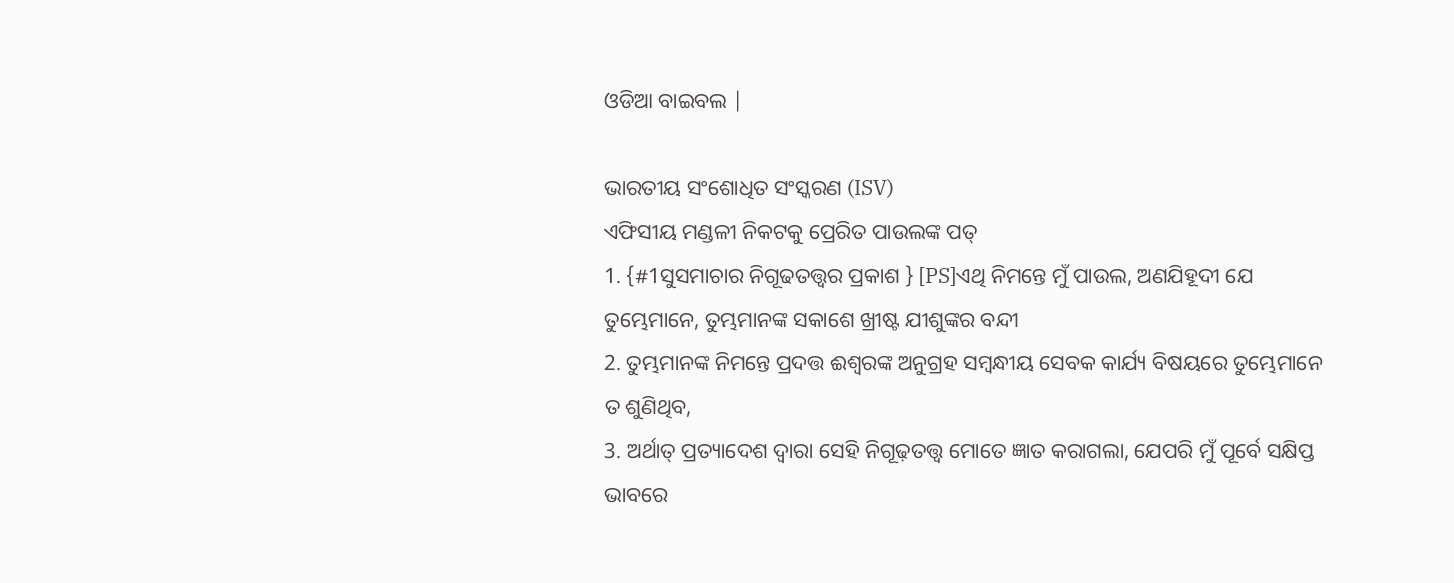ଓଡିଆ ବାଇବଲ |

ଭାରତୀୟ ସଂଶୋଧିତ ସଂସ୍କରଣ (ISV)
ଏଫିସୀୟ ମଣ୍ଡଳୀ ନିକଟକୁ ପ୍ରେରିତ ପାଉଲଙ୍କ ପତ୍
1. {#1ସୁସମାଚାର ନିଗୂଢତତ୍ତ୍ୱର ପ୍ରକାଶ } [PS]ଏଥି ନିମନ୍ତେ ମୁଁ ପାଉଲ, ଅଣଯିହୂଦୀ ଯେ ତୁମ୍ଭେମାନେ, ତୁମ୍ଭମାନଙ୍କ ସକାଶେ ଖ୍ରୀଷ୍ଟ ଯୀଶୁଙ୍କର ବନ୍ଦୀ
2. ତୁମ୍ଭମାନଙ୍କ ନିମନ୍ତେ ପ୍ରଦତ୍ତ ଈଶ୍ୱରଙ୍କ ଅନୁଗ୍ରହ ସମ୍ବନ୍ଧୀୟ ସେବକ କାର୍ଯ୍ୟ ବିଷୟରେ ତୁମ୍ଭେମାନେ ତ ଶୁଣିଥିବ,
3. ଅର୍ଥାତ୍ ପ୍ରତ୍ୟାଦେଶ ଦ୍ୱାରା ସେହି ନିଗୂଢ଼ତତ୍ତ୍ୱ ମୋତେ ଜ୍ଞାତ କରାଗଲା, ଯେପରି ମୁଁ ପୂର୍ବେ ସକ୍ଷିପ୍ତ ଭାବରେ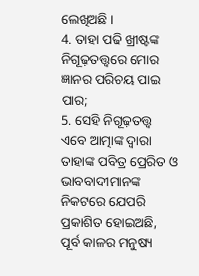ଲେଖିଅଛି ।
4. ତାହା ପଢି ଖ୍ରୀଷ୍ଟଙ୍କ ନିଗୂଢ଼ତତ୍ତ୍ୱରେ ମୋର ଜ୍ଞାନର ପରିଚୟ ପାଇ ପାର;
5. ସେହି ନିଗୂଢ଼ତତ୍ତ୍ୱ ଏବେ ଆତ୍ମାଙ୍କ ଦ୍ୱାରା ତାହାଙ୍କ ପବିତ୍ର ପ୍ରେରିତ ଓ ଭାବବାଦୀମାନଙ୍କ ନିକଟରେ ଯେପରି ପ୍ରକାଶିତ ହୋଇଅଛି, ପୂର୍ବ କାଳର ମନୁଷ୍ୟ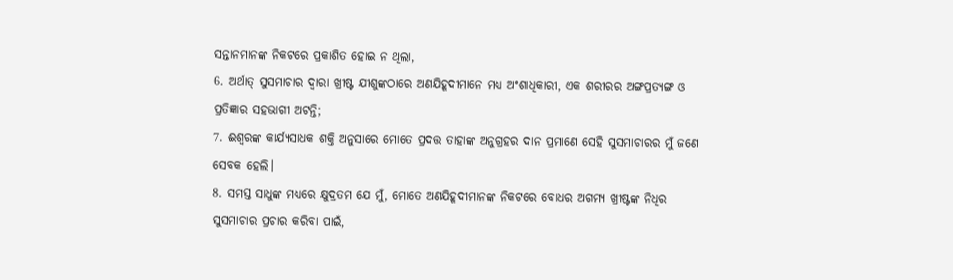ସନ୍ତାନମାନଙ୍କ ନିକଟରେ ପ୍ରକାଶିତ ହୋଇ ନ ଥିଲା,
6. ଅର୍ଥାତ୍ ସୁସମାଚାର ଦ୍ୱାରା ଖ୍ରୀଷ୍ଟ ଯୀଶୁଙ୍କଠାରେ ଅଣଯିହୂଦୀମାନେ ମଧ୍ୟ ଅଂଶାଧିକାରୀ, ଏକ ଶରୀରର ଅଙ୍ଗପ୍ରତ୍ୟଙ୍ଗ ଓ ପ୍ରତିଜ୍ଞାର ସହଭାଗୀ ଅଟନ୍ତି;
7. ଈଶ୍ୱରଙ୍କ କାର୍ଯ୍ୟସାଧକ ଶକ୍ତି ଅନୁସାରେ ମୋତେ ପ୍ରଦତ୍ତ ତାହାଙ୍କ ଅନୁଗ୍ରହର ଦାନ ପ୍ରମାଣେ ସେହି ସୁସମାଚାରର ମୁଁ ଜଣେ ସେବକ ହେଲି।
8. ସମସ୍ତ ସାଧୁଙ୍କ ମଧ୍ୟରେ କ୍ଷୁଦ୍ରତମ ଯେ ମୁଁ, ମୋତେ ଅଣଯିହୂଦୀମାନଙ୍କ ନିକଟରେ ବୋଧର ଅଗମ୍ୟ ଖ୍ରୀଷ୍ଟଙ୍କ ନିଧିର ସୁସମାଚାର ପ୍ରଚାର କରିବା ପାଇଁ,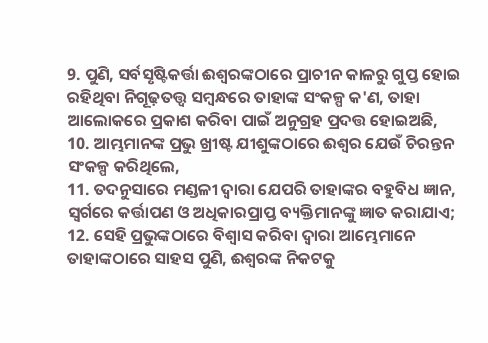9. ପୁଣି, ସର୍ବସୃଷ୍ଟିକର୍ତ୍ତା ଈଶ୍ୱରଙ୍କଠାରେ ପ୍ରାଚୀନ କାଳରୁ ଗୁପ୍ତ ହୋଇ ରହିଥିବା ନିଗୂଢ଼ତତ୍ତ୍ୱ ସମ୍ବନ୍ଧରେ ତାହାଙ୍କ ସଂକଳ୍ପ କ'ଣ, ତାହା ଆଲୋକରେ ପ୍ରକାଶ କରିବା ପାଇଁ ଅନୁଗ୍ରହ ପ୍ରଦତ୍ତ ହୋଇଅଛି,
10. ଆମ୍ଭମାନଙ୍କ ପ୍ରଭୁ ଖ୍ରୀଷ୍ଟ ଯୀଶୁଙ୍କଠାରେ ଈଶ୍ୱର ଯେଉଁ ଚିରନ୍ତନ ସଂକଳ୍ପ କରିଥିଲେ,
11. ତଦନୁସାରେ ମଣ୍ଡଳୀ ଦ୍ୱାରା ଯେପରି ତାହାଙ୍କର ବହୁବିଧ ଜ୍ଞାନ, ସ୍ୱର୍ଗରେ କର୍ତ୍ତାପଣ ଓ ଅଧିକାରପ୍ରାପ୍ତ ବ୍ୟକ୍ତିମାନଙ୍କୁ ଜ୍ଞାତ କରାଯାଏ;
12. ସେହି ପ୍ରଭୁଙ୍କଠାରେ ବିଶ୍ୱାସ କରିବା ଦ୍ୱାରା ଆମ୍ଭେମାନେ ତାହାଙ୍କଠାରେ ସାହସ ପୁଣି, ଈଶ୍ୱରଙ୍କ ନିକଟକୁ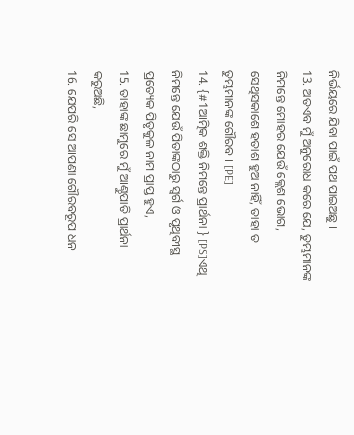ନିର୍ଭୟରେ ଯିବା ପାଇଁ ପଥ ପାଇଅଛୁ ।
13. ଅତଏବ ମୁଁ ଅନୁରୋଧ କରେ ଯେ, ତୁମ୍ଭମାନଙ୍କ ନିମନ୍ତେ ମୋହର ଯେଉଁ କ୍ଲେଶ ଭୋଗ, ସେଥିସକାଶେ ହତାଶ ହୁଅ ନାହିଁ, ତାହା ତ ତୁମ୍ଭମାନଙ୍କ ଗୌରବ । [PE]
14. {#1ଆତ୍ମିକ ଶକ୍ତି ନିମନ୍ତେ ପ୍ରାର୍ଥନା } [PS]ଏଥି ନିମନ୍ତେ ଯେଉଁ ପିତାଙ୍କଠାରୁ ସ୍ୱର୍ଗ ଓ ପୃଥିବୀସ୍ଥ ପ୍ରତ୍ୟେକ ପିତୃକୁଳ ନାମ ପ୍ରାପ୍ତ ହୁଏ,
15. ତାହାଙ୍କ ଛାମୁରେ ମୁଁ ଆଣ୍ଠୁପାତି ପ୍ରାର୍ଥନା କରୁଅଛି,
16. ଯେପରି ସେ ଆପଣା ଗୌରବରୂପ ଧନ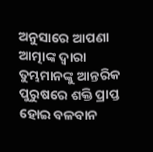ଅନୁସାରେ ଆପଣା ଆତ୍ମାଙ୍କ ଦ୍ୱାରା ତୁମ୍ଭମାନଙ୍କୁ ଆନ୍ତରିକ ପୁରୁଷରେ ଶକ୍ତି ପ୍ରାପ୍ତ ହୋଇ ବଳବାନ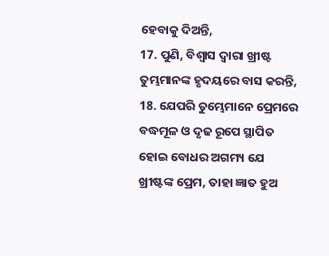ହେବାକୁ ଦିଅନ୍ତି,
17. ପୁଣି, ବିଶ୍ୱାସ ଦ୍ୱାରା ଖ୍ରୀଷ୍ଟ ତୁମ୍ଭମାନଙ୍କ ହୃଦୟରେ ବାସ କରନ୍ତି,
18. ଯେପରି ତୁମ୍ଭେମାନେ ପ୍ରେମରେ ବଦ୍ଧମୂଳ ଓ ଦୃଢ ରୂପେ ସ୍ଥାପିତ ହୋଇ ବୋଧର ଅଗମ୍ୟ ଯେ ଖ୍ରୀଷ୍ଟଙ୍କ ପ୍ରେମ, ତାହା ଜ୍ଞାତ ହୁଅ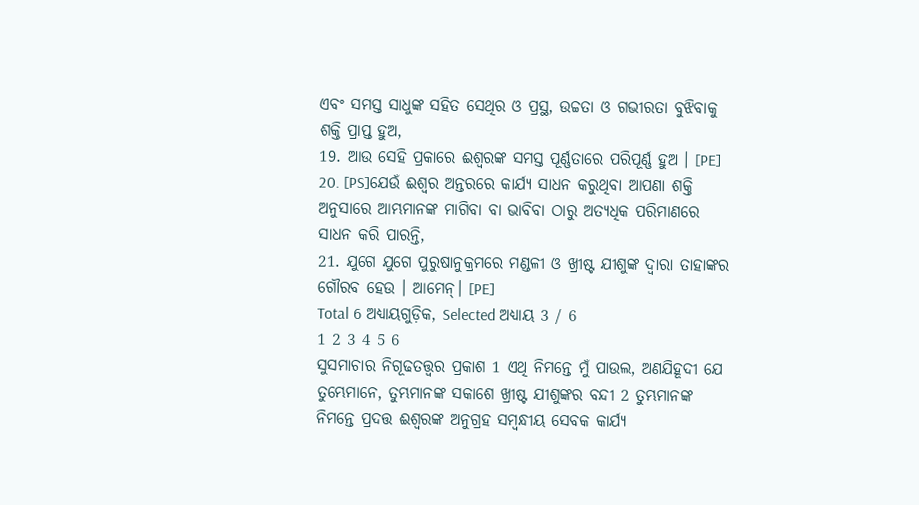ଏବଂ ସମସ୍ତ ସାଧୁଙ୍କ ସହିତ ସେଥିର ଓ ପ୍ରସ୍ଥ, ଉଚ୍ଚତା ଓ ଗଭୀରତା ବୁଝିବାକୁ ଶକ୍ତି ପ୍ରାପ୍ତ ହୁଅ,
19. ଆଉ ସେହି ପ୍ରକାରେ ଈଶ୍ୱରଙ୍କ ସମସ୍ତ ପୂର୍ଣ୍ଣତାରେ ପରିପୂର୍ଣ୍ଣ ହୁଅ । [PE]
20. [PS]ଯେଉଁ ଈଶ୍ୱର ଅନ୍ତରରେ କାର୍ଯ୍ୟ ସାଧନ କରୁଥିବା ଆପଣା ଶକ୍ତି ଅନୁସାରେ ଆମ୍ଭମାନଙ୍କ ମାଗିବା ବା ଭାବିବା ଠାରୁ ଅତ୍ୟଧିକ ପରିମାଣରେ ସାଧନ କରି ପାରନ୍ତି,
21. ଯୁଗେ ଯୁଗେ ପୁରୁଷାନୁକ୍ରମରେ ମଣ୍ଡଳୀ ଓ ଖ୍ରୀଷ୍ଟ ଯୀଶୁଙ୍କ ଦ୍ୱାରା ତାହାଙ୍କର ଗୌରବ ହେଉ । ଆମେନ୍। [PE]
Total 6 ଅଧ୍ୟାୟଗୁଡ଼ିକ, Selected ଅଧ୍ୟାୟ 3 / 6
1 2 3 4 5 6
ସୁସମାଚାର ନିଗୂଢତତ୍ତ୍ୱର ପ୍ରକାଶ 1 ଏଥି ନିମନ୍ତେ ମୁଁ ପାଉଲ, ଅଣଯିହୂଦୀ ଯେ ତୁମ୍ଭେମାନେ, ତୁମ୍ଭମାନଙ୍କ ସକାଶେ ଖ୍ରୀଷ୍ଟ ଯୀଶୁଙ୍କର ବନ୍ଦୀ 2 ତୁମ୍ଭମାନଙ୍କ ନିମନ୍ତେ ପ୍ରଦତ୍ତ ଈଶ୍ୱରଙ୍କ ଅନୁଗ୍ରହ ସମ୍ବନ୍ଧୀୟ ସେବକ କାର୍ଯ୍ୟ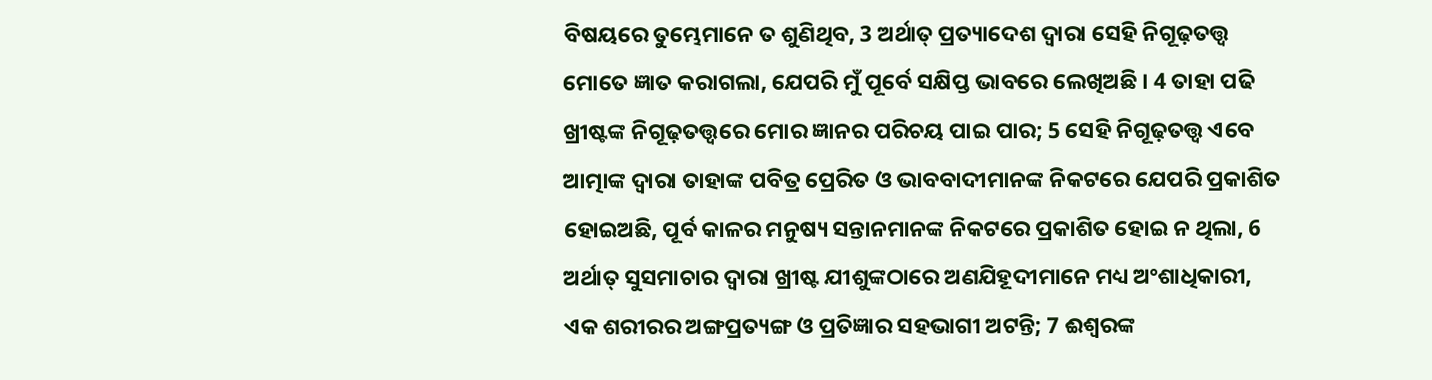ବିଷୟରେ ତୁମ୍ଭେମାନେ ତ ଶୁଣିଥିବ, 3 ଅର୍ଥାତ୍ ପ୍ରତ୍ୟାଦେଶ ଦ୍ୱାରା ସେହି ନିଗୂଢ଼ତତ୍ତ୍ୱ ମୋତେ ଜ୍ଞାତ କରାଗଲା, ଯେପରି ମୁଁ ପୂର୍ବେ ସକ୍ଷିପ୍ତ ଭାବରେ ଲେଖିଅଛି । 4 ତାହା ପଢି ଖ୍ରୀଷ୍ଟଙ୍କ ନିଗୂଢ଼ତତ୍ତ୍ୱରେ ମୋର ଜ୍ଞାନର ପରିଚୟ ପାଇ ପାର; 5 ସେହି ନିଗୂଢ଼ତତ୍ତ୍ୱ ଏବେ ଆତ୍ମାଙ୍କ ଦ୍ୱାରା ତାହାଙ୍କ ପବିତ୍ର ପ୍ରେରିତ ଓ ଭାବବାଦୀମାନଙ୍କ ନିକଟରେ ଯେପରି ପ୍ରକାଶିତ ହୋଇଅଛି, ପୂର୍ବ କାଳର ମନୁଷ୍ୟ ସନ୍ତାନମାନଙ୍କ ନିକଟରେ ପ୍ରକାଶିତ ହୋଇ ନ ଥିଲା, 6 ଅର୍ଥାତ୍ ସୁସମାଚାର ଦ୍ୱାରା ଖ୍ରୀଷ୍ଟ ଯୀଶୁଙ୍କଠାରେ ଅଣଯିହୂଦୀମାନେ ମଧ୍ୟ ଅଂଶାଧିକାରୀ, ଏକ ଶରୀରର ଅଙ୍ଗପ୍ରତ୍ୟଙ୍ଗ ଓ ପ୍ରତିଜ୍ଞାର ସହଭାଗୀ ଅଟନ୍ତି; 7 ଈଶ୍ୱରଙ୍କ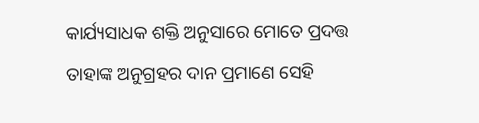କାର୍ଯ୍ୟସାଧକ ଶକ୍ତି ଅନୁସାରେ ମୋତେ ପ୍ରଦତ୍ତ ତାହାଙ୍କ ଅନୁଗ୍ରହର ଦାନ ପ୍ରମାଣେ ସେହି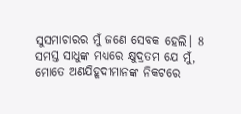ସୁସମାଚାରର ମୁଁ ଜଣେ ସେବକ ହେଲି। 8 ସମସ୍ତ ସାଧୁଙ୍କ ମଧ୍ୟରେ କ୍ଷୁଦ୍ରତମ ଯେ ମୁଁ, ମୋତେ ଅଣଯିହୂଦୀମାନଙ୍କ ନିକଟରେ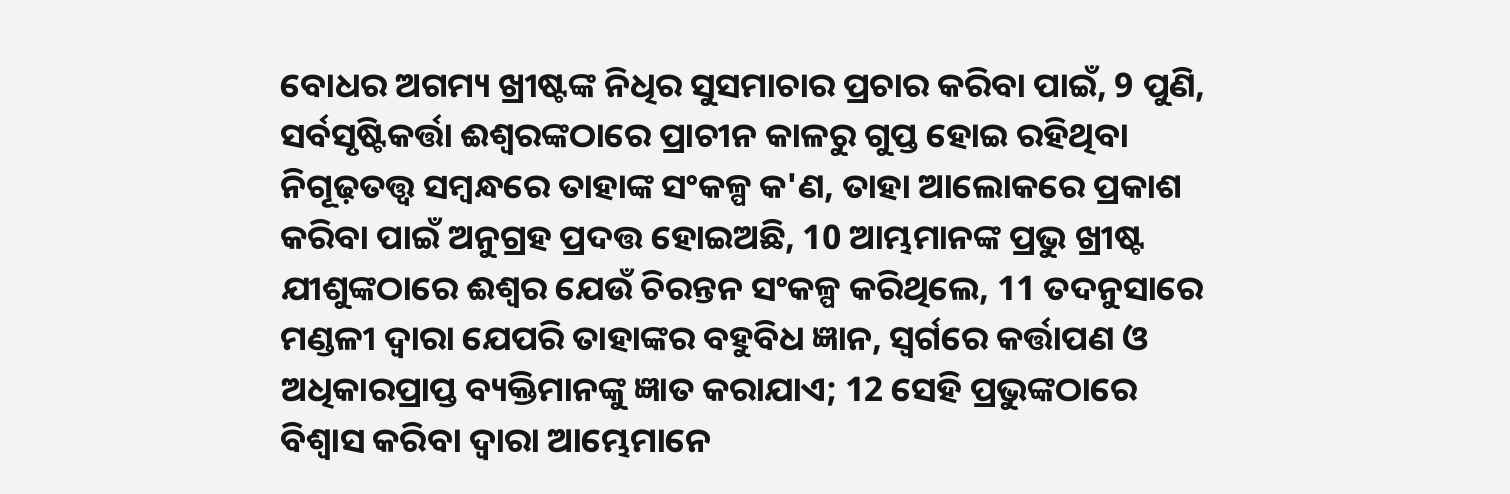ବୋଧର ଅଗମ୍ୟ ଖ୍ରୀଷ୍ଟଙ୍କ ନିଧିର ସୁସମାଚାର ପ୍ରଚାର କରିବା ପାଇଁ, 9 ପୁଣି, ସର୍ବସୃଷ୍ଟିକର୍ତ୍ତା ଈଶ୍ୱରଙ୍କଠାରେ ପ୍ରାଚୀନ କାଳରୁ ଗୁପ୍ତ ହୋଇ ରହିଥିବା ନିଗୂଢ଼ତତ୍ତ୍ୱ ସମ୍ବନ୍ଧରେ ତାହାଙ୍କ ସଂକଳ୍ପ କ'ଣ, ତାହା ଆଲୋକରେ ପ୍ରକାଶ କରିବା ପାଇଁ ଅନୁଗ୍ରହ ପ୍ରଦତ୍ତ ହୋଇଅଛି, 10 ଆମ୍ଭମାନଙ୍କ ପ୍ରଭୁ ଖ୍ରୀଷ୍ଟ ଯୀଶୁଙ୍କଠାରେ ଈଶ୍ୱର ଯେଉଁ ଚିରନ୍ତନ ସଂକଳ୍ପ କରିଥିଲେ, 11 ତଦନୁସାରେ ମଣ୍ଡଳୀ ଦ୍ୱାରା ଯେପରି ତାହାଙ୍କର ବହୁବିଧ ଜ୍ଞାନ, ସ୍ୱର୍ଗରେ କର୍ତ୍ତାପଣ ଓ ଅଧିକାରପ୍ରାପ୍ତ ବ୍ୟକ୍ତିମାନଙ୍କୁ ଜ୍ଞାତ କରାଯାଏ; 12 ସେହି ପ୍ରଭୁଙ୍କଠାରେ ବିଶ୍ୱାସ କରିବା ଦ୍ୱାରା ଆମ୍ଭେମାନେ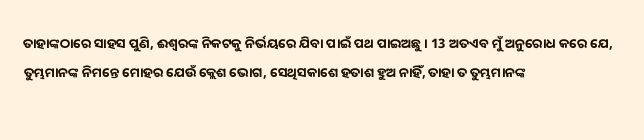ତାହାଙ୍କଠାରେ ସାହସ ପୁଣି, ଈଶ୍ୱରଙ୍କ ନିକଟକୁ ନିର୍ଭୟରେ ଯିବା ପାଇଁ ପଥ ପାଇଅଛୁ । 13 ଅତଏବ ମୁଁ ଅନୁରୋଧ କରେ ଯେ, ତୁମ୍ଭମାନଙ୍କ ନିମନ୍ତେ ମୋହର ଯେଉଁ କ୍ଲେଶ ଭୋଗ, ସେଥିସକାଶେ ହତାଶ ହୁଅ ନାହିଁ, ତାହା ତ ତୁମ୍ଭମାନଙ୍କ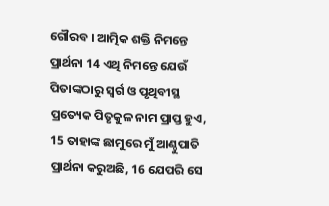ଗୌରବ । ଆତ୍ମିକ ଶକ୍ତି ନିମନ୍ତେ ପ୍ରାର୍ଥନା 14 ଏଥି ନିମନ୍ତେ ଯେଉଁ ପିତାଙ୍କଠାରୁ ସ୍ୱର୍ଗ ଓ ପୃଥିବୀସ୍ଥ ପ୍ରତ୍ୟେକ ପିତୃକୁଳ ନାମ ପ୍ରାପ୍ତ ହୁଏ, 15 ତାହାଙ୍କ ଛାମୁରେ ମୁଁ ଆଣ୍ଠୁପାତି ପ୍ରାର୍ଥନା କରୁଅଛି, 16 ଯେପରି ସେ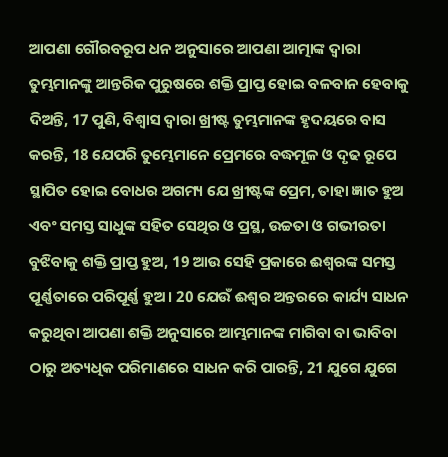ଆପଣା ଗୌରବରୂପ ଧନ ଅନୁସାରେ ଆପଣା ଆତ୍ମାଙ୍କ ଦ୍ୱାରା ତୁମ୍ଭମାନଙ୍କୁ ଆନ୍ତରିକ ପୁରୁଷରେ ଶକ୍ତି ପ୍ରାପ୍ତ ହୋଇ ବଳବାନ ହେବାକୁ ଦିଅନ୍ତି, 17 ପୁଣି, ବିଶ୍ୱାସ ଦ୍ୱାରା ଖ୍ରୀଷ୍ଟ ତୁମ୍ଭମାନଙ୍କ ହୃଦୟରେ ବାସ କରନ୍ତି, 18 ଯେପରି ତୁମ୍ଭେମାନେ ପ୍ରେମରେ ବଦ୍ଧମୂଳ ଓ ଦୃଢ ରୂପେ ସ୍ଥାପିତ ହୋଇ ବୋଧର ଅଗମ୍ୟ ଯେ ଖ୍ରୀଷ୍ଟଙ୍କ ପ୍ରେମ, ତାହା ଜ୍ଞାତ ହୁଅ ଏବଂ ସମସ୍ତ ସାଧୁଙ୍କ ସହିତ ସେଥିର ଓ ପ୍ରସ୍ଥ, ଉଚ୍ଚତା ଓ ଗଭୀରତା ବୁଝିବାକୁ ଶକ୍ତି ପ୍ରାପ୍ତ ହୁଅ, 19 ଆଉ ସେହି ପ୍ରକାରେ ଈଶ୍ୱରଙ୍କ ସମସ୍ତ ପୂର୍ଣ୍ଣତାରେ ପରିପୂର୍ଣ୍ଣ ହୁଅ । 20 ଯେଉଁ ଈଶ୍ୱର ଅନ୍ତରରେ କାର୍ଯ୍ୟ ସାଧନ କରୁଥିବା ଆପଣା ଶକ୍ତି ଅନୁସାରେ ଆମ୍ଭମାନଙ୍କ ମାଗିବା ବା ଭାବିବା ଠାରୁ ଅତ୍ୟଧିକ ପରିମାଣରେ ସାଧନ କରି ପାରନ୍ତି, 21 ଯୁଗେ ଯୁଗେ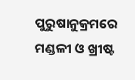ପୁରୁଷାନୁକ୍ରମରେ ମଣ୍ଡଳୀ ଓ ଖ୍ରୀଷ୍ଟ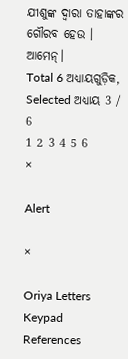ଯୀଶୁଙ୍କ ଦ୍ୱାରା ତାହାଙ୍କର ଗୌରବ ହେଉ । ଆମେନ୍।
Total 6 ଅଧ୍ୟାୟଗୁଡ଼ିକ, Selected ଅଧ୍ୟାୟ 3 / 6
1 2 3 4 5 6
×

Alert

×

Oriya Letters Keypad References